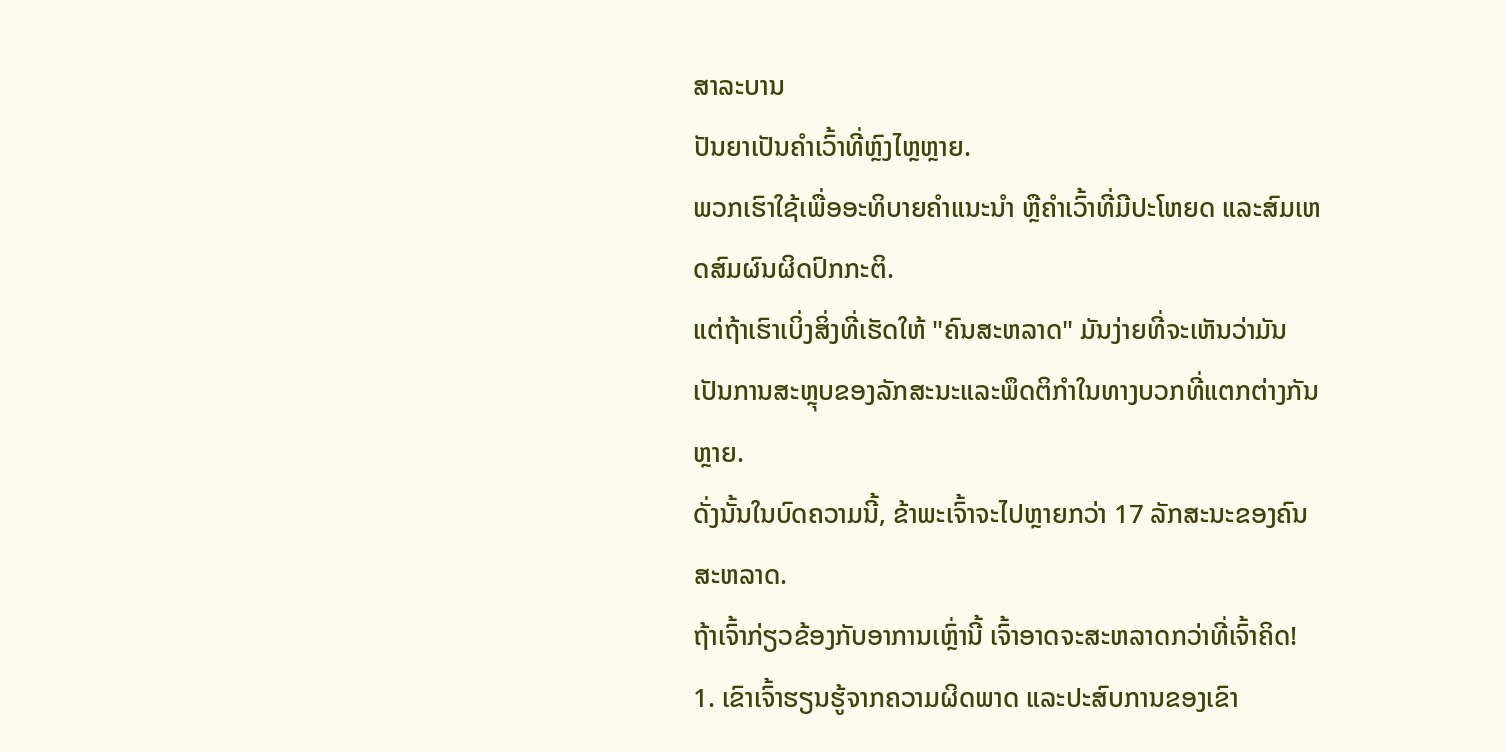ສາລະບານ
ປັນຍາເປັນຄຳເວົ້າທີ່ຫຼົງໄຫຼຫຼາຍ.
ພວກເຮົາໃຊ້ເພື່ອອະທິບາຍຄຳແນະນຳ ຫຼືຄຳເວົ້າທີ່ມີປະໂຫຍດ ແລະສົມເຫດສົມຜົນຜິດປົກກະຕິ.
ແຕ່ຖ້າເຮົາເບິ່ງສິ່ງທີ່ເຮັດໃຫ້ "ຄົນສະຫລາດ" ມັນງ່າຍທີ່ຈະເຫັນວ່າມັນເປັນການສະຫຼຸບຂອງລັກສະນະແລະພຶດຕິກໍາໃນທາງບວກທີ່ແຕກຕ່າງກັນຫຼາຍ.
ດັ່ງນັ້ນໃນບົດຄວາມນີ້, ຂ້າພະເຈົ້າຈະໄປຫຼາຍກວ່າ 17 ລັກສະນະຂອງຄົນສະຫລາດ.
ຖ້າເຈົ້າກ່ຽວຂ້ອງກັບອາການເຫຼົ່ານີ້ ເຈົ້າອາດຈະສະຫລາດກວ່າທີ່ເຈົ້າຄິດ!
1. ເຂົາເຈົ້າຮຽນຮູ້ຈາກຄວາມຜິດພາດ ແລະປະສົບການຂອງເຂົາ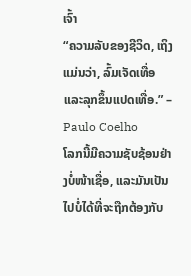ເຈົ້າ
“ຄວາມລັບຂອງຊີວິດ, ເຖິງແມ່ນວ່າ, ລົ້ມເຈັດເທື່ອ ແລະລຸກຂຶ້ນແປດເທື່ອ.” – Paulo Coelho
ໂລກນີ້ມີຄວາມຊັບຊ້ອນຢ່າງບໍ່ໜ້າເຊື່ອ, ແລະມັນເປັນໄປບໍ່ໄດ້ທີ່ຈະຖືກຕ້ອງກັບ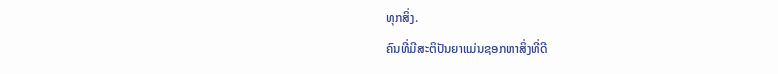ທຸກສິ່ງ.
ຄົນທີ່ມີສະຕິປັນຍາແມ່ນຊອກຫາສິ່ງທີ່ດີ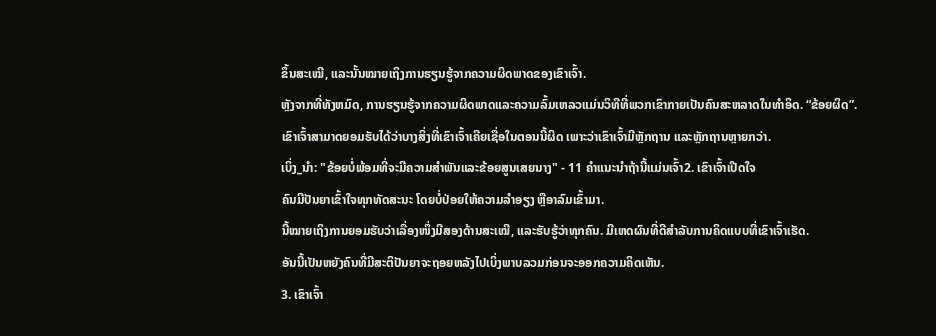ຂຶ້ນສະເໝີ, ແລະນັ້ນໝາຍເຖິງການຮຽນຮູ້ຈາກຄວາມຜິດພາດຂອງເຂົາເຈົ້າ.
ຫຼັງຈາກທີ່ທັງຫມົດ, ການຮຽນຮູ້ຈາກຄວາມຜິດພາດແລະຄວາມລົ້ມເຫລວແມ່ນວິທີທີ່ພວກເຂົາກາຍເປັນຄົນສະຫລາດໃນທໍາອິດ. “ຂ້ອຍຜິດ”.
ເຂົາເຈົ້າສາມາດຍອມຮັບໄດ້ວ່າບາງສິ່ງທີ່ເຂົາເຈົ້າເຄີຍເຊື່ອໃນຕອນນີ້ຜິດ ເພາະວ່າເຂົາເຈົ້າມີຫຼັກຖານ ແລະຫຼັກຖານຫຼາຍກວ່າ.
ເບິ່ງ_ນຳ: "ຂ້ອຍບໍ່ພ້ອມທີ່ຈະມີຄວາມສໍາພັນແລະຂ້ອຍສູນເສຍນາງ" - 11 ຄໍາແນະນໍາຖ້ານີ້ແມ່ນເຈົ້າ2. ເຂົາເຈົ້າເປີດໃຈ
ຄົນມີປັນຍາເຂົ້າໃຈທຸກທັດສະນະ ໂດຍບໍ່ປ່ອຍໃຫ້ຄວາມລຳອຽງ ຫຼືອາລົມເຂົ້າມາ.
ນີ້ໝາຍເຖິງການຍອມຮັບວ່າເລື່ອງໜຶ່ງມີສອງດ້ານສະເໝີ, ແລະຮັບຮູ້ວ່າທຸກຄົນ. ມີເຫດຜົນທີ່ດີສຳລັບການຄິດແບບທີ່ເຂົາເຈົ້າເຮັດ.
ອັນນີ້ເປັນຫຍັງຄົນທີ່ມີສະຕິປັນຍາຈະຖອຍຫລັງໄປເບິ່ງພາບລວມກ່ອນຈະອອກຄວາມຄິດເຫັນ.
3. ເຂົາເຈົ້າ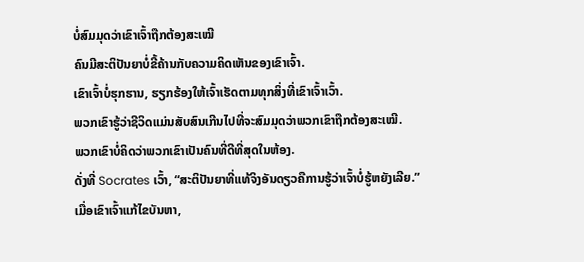ບໍ່ສົມມຸດວ່າເຂົາເຈົ້າຖືກຕ້ອງສະເໝີ
ຄົນມີສະຕິປັນຍາບໍ່ຂີ້ຄ້ານກັບຄວາມຄິດເຫັນຂອງເຂົາເຈົ້າ.
ເຂົາເຈົ້າບໍ່ຮຸກຮານ, ຮຽກຮ້ອງໃຫ້ເຈົ້າເຮັດຕາມທຸກສິ່ງທີ່ເຂົາເຈົ້າເວົ້າ.
ພວກເຂົາຮູ້ວ່າຊີວິດແມ່ນສັບສົນເກີນໄປທີ່ຈະສົມມຸດວ່າພວກເຂົາຖືກຕ້ອງສະເໝີ.
ພວກເຂົາບໍ່ຄິດວ່າພວກເຂົາເປັນຄົນທີ່ດີທີ່ສຸດໃນຫ້ອງ.
ດັ່ງທີ່ Socrates ເວົ້າ, “ສະຕິປັນຍາທີ່ແທ້ຈິງອັນດຽວຄືການຮູ້ວ່າເຈົ້າບໍ່ຮູ້ຫຍັງເລີຍ.”
ເມື່ອເຂົາເຈົ້າແກ້ໄຂບັນຫາ,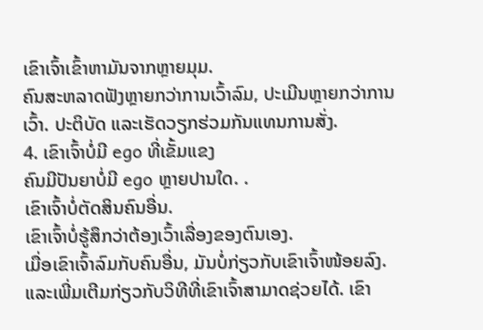ເຂົາເຈົ້າເຂົ້າຫາມັນຈາກຫຼາຍມຸມ.
ຄົນສະຫລາດຟັງຫຼາຍກວ່າການເວົ້າລົມ, ປະເມີນຫຼາຍກວ່າການເວົ້າ. ປະຕິບັດ ແລະເຮັດວຽກຮ່ວມກັນແທນການສັ່ງ.
4. ເຂົາເຈົ້າບໍ່ມີ ego ທີ່ເຂັ້ມແຂງ
ຄົນມີປັນຍາບໍ່ມີ ego ຫຼາຍປານໃດ. .
ເຂົາເຈົ້າບໍ່ຕັດສິນຄົນອື່ນ.
ເຂົາເຈົ້າບໍ່ຮູ້ສຶກວ່າຕ້ອງເວົ້າເລື່ອງຂອງຕົນເອງ.
ເມື່ອເຂົາເຈົ້າລົມກັບຄົນອື່ນ, ມັນບໍ່ກ່ຽວກັບເຂົາເຈົ້າໜ້ອຍລົງ. ແລະເພີ່ມເຕີມກ່ຽວກັບວິທີທີ່ເຂົາເຈົ້າສາມາດຊ່ວຍໄດ້. ເຂົາ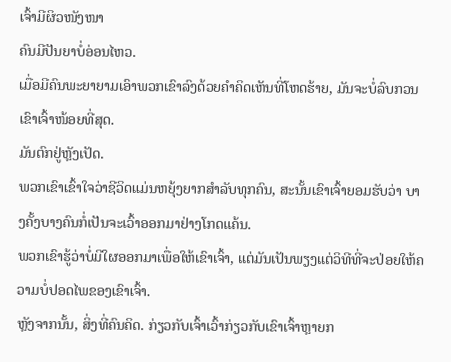ເຈົ້າມີຜິວໜັງໜາ
ຄົນມີປັນຍາບໍ່ອ່ອນໄຫວ.
ເມື່ອມີຄົນພະຍາຍາມເອົາພວກເຂົາລົງດ້ວຍຄຳຄິດເຫັນທີ່ໂຫດຮ້າຍ, ມັນຈະບໍ່ລົບກວນເຂົາເຈົ້າໜ້ອຍທີ່ສຸດ.
ມັນຕົກຢູ່ຫຼັງເປັດ.
ພວກເຂົາເຂົ້າໃຈວ່າຊີວິດແມ່ນຫຍຸ້ງຍາກສຳລັບທຸກຄົນ, ສະນັ້ນເຂົາເຈົ້າຍອມຮັບວ່າ ບາງຄັ້ງບາງຄົນກໍ່ເປັນຈະເວົ້າອອກມາຢ່າງໂກດແຄ້ນ.
ພວກເຂົາຮູ້ວ່າບໍ່ມີໃຜອອກມາເພື່ອໃຫ້ເຂົາເຈົ້າ, ແຕ່ມັນເປັນພຽງແຕ່ວິທີທີ່ຈະປ່ອຍໃຫ້ຄວາມບໍ່ປອດໄພຂອງເຂົາເຈົ້າ.
ຫຼັງຈາກນັ້ນ, ສິ່ງທີ່ຄົນຄິດ. ກ່ຽວກັບເຈົ້າເວົ້າກ່ຽວກັບເຂົາເຈົ້າຫຼາຍກ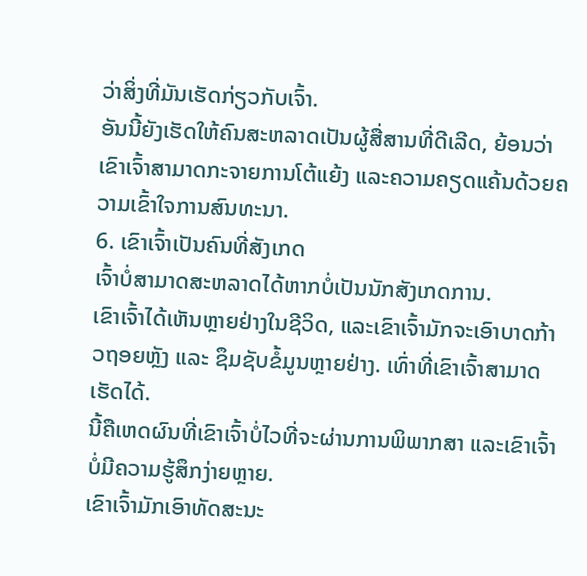ວ່າສິ່ງທີ່ມັນເຮັດກ່ຽວກັບເຈົ້າ.
ອັນນີ້ຍັງເຮັດໃຫ້ຄົນສະຫລາດເປັນຜູ້ສື່ສານທີ່ດີເລີດ, ຍ້ອນວ່າເຂົາເຈົ້າສາມາດກະຈາຍການໂຕ້ແຍ້ງ ແລະຄວາມຄຽດແຄ້ນດ້ວຍຄວາມເຂົ້າໃຈການສົນທະນາ.
6. ເຂົາເຈົ້າເປັນຄົນທີ່ສັງເກດ
ເຈົ້າບໍ່ສາມາດສະຫລາດໄດ້ຫາກບໍ່ເປັນນັກສັງເກດການ.
ເຂົາເຈົ້າໄດ້ເຫັນຫຼາຍຢ່າງໃນຊີວິດ, ແລະເຂົາເຈົ້າມັກຈະເອົາບາດກ້າວຖອຍຫຼັງ ແລະ ຊຶມຊັບຂໍ້ມູນຫຼາຍຢ່າງ. ເທົ່າທີ່ເຂົາເຈົ້າສາມາດເຮັດໄດ້.
ນີ້ຄືເຫດຜົນທີ່ເຂົາເຈົ້າບໍ່ໄວທີ່ຈະຜ່ານການພິພາກສາ ແລະເຂົາເຈົ້າບໍ່ມີຄວາມຮູ້ສຶກງ່າຍຫຼາຍ.
ເຂົາເຈົ້າມັກເອົາທັດສະນະ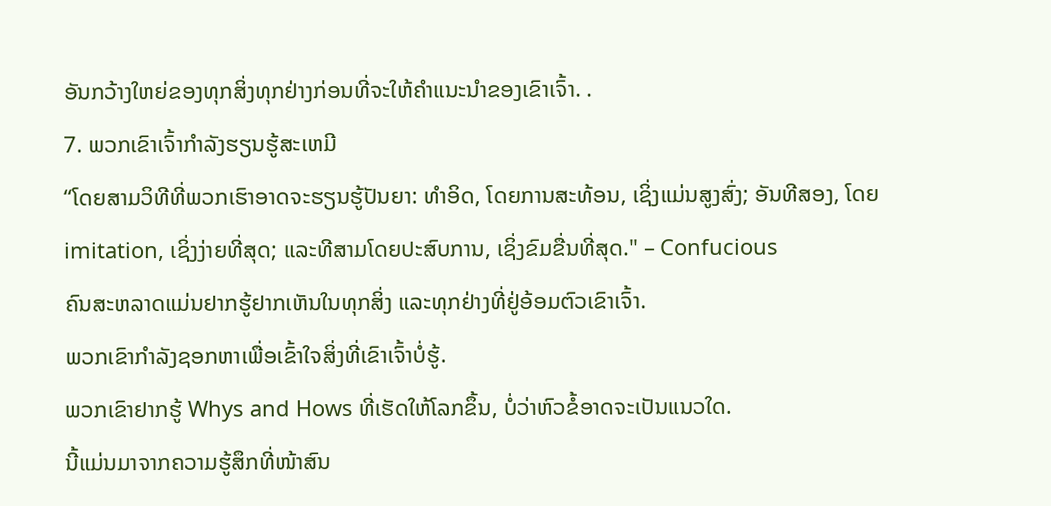ອັນກວ້າງໃຫຍ່ຂອງທຸກສິ່ງທຸກຢ່າງກ່ອນທີ່ຈະໃຫ້ຄໍາແນະນໍາຂອງເຂົາເຈົ້າ. .
7. ພວກເຂົາເຈົ້າກໍາລັງຮຽນຮູ້ສະເຫມີ
“ໂດຍສາມວິທີທີ່ພວກເຮົາອາດຈະຮຽນຮູ້ປັນຍາ: ທໍາອິດ, ໂດຍການສະທ້ອນ, ເຊິ່ງແມ່ນສູງສົ່ງ; ອັນທີສອງ, ໂດຍ imitation, ເຊິ່ງງ່າຍທີ່ສຸດ; ແລະທີສາມໂດຍປະສົບການ, ເຊິ່ງຂົມຂື່ນທີ່ສຸດ." – Confucious
ຄົນສະຫລາດແມ່ນຢາກຮູ້ຢາກເຫັນໃນທຸກສິ່ງ ແລະທຸກຢ່າງທີ່ຢູ່ອ້ອມຕົວເຂົາເຈົ້າ.
ພວກເຂົາກໍາລັງຊອກຫາເພື່ອເຂົ້າໃຈສິ່ງທີ່ເຂົາເຈົ້າບໍ່ຮູ້.
ພວກເຂົາຢາກຮູ້ Whys and Hows ທີ່ເຮັດໃຫ້ໂລກຂຶ້ນ, ບໍ່ວ່າຫົວຂໍ້ອາດຈະເປັນແນວໃດ.
ນີ້ແມ່ນມາຈາກຄວາມຮູ້ສຶກທີ່ໜ້າສົນ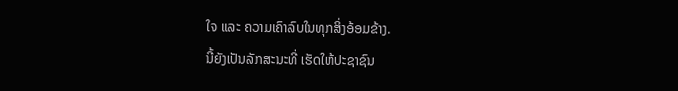ໃຈ ແລະ ຄວາມເຄົາລົບໃນທຸກສິ່ງອ້ອມຂ້າງ.
ນີ້ຍັງເປັນລັກສະນະທີ່ ເຮັດໃຫ້ປະຊາຊົນ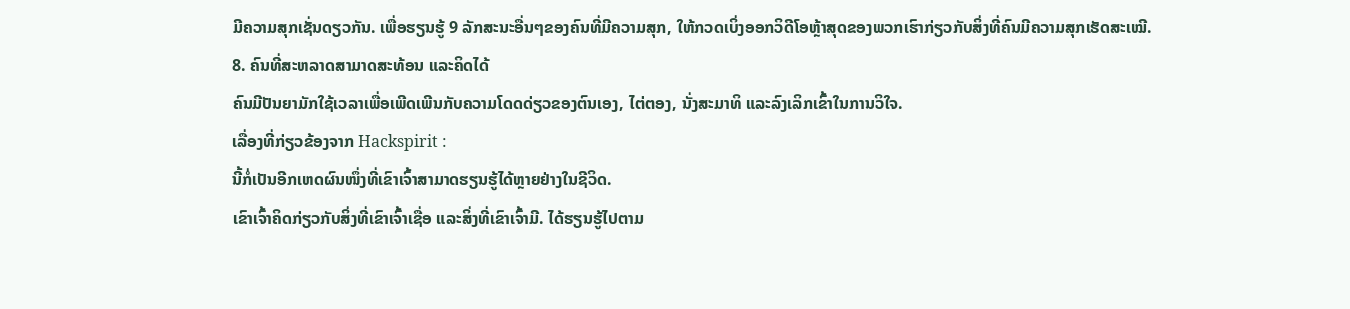ມີຄວາມສຸກເຊັ່ນດຽວກັນ. ເພື່ອຮຽນຮູ້ 9 ລັກສະນະອື່ນໆຂອງຄົນທີ່ມີຄວາມສຸກ, ໃຫ້ກວດເບິ່ງອອກວິດີໂອຫຼ້າສຸດຂອງພວກເຮົາກ່ຽວກັບສິ່ງທີ່ຄົນມີຄວາມສຸກເຮັດສະເໝີ.
8. ຄົນທີ່ສະຫລາດສາມາດສະທ້ອນ ແລະຄິດໄດ້
ຄົນມີປັນຍາມັກໃຊ້ເວລາເພື່ອເພີດເພີນກັບຄວາມໂດດດ່ຽວຂອງຕົນເອງ, ໄຕ່ຕອງ, ນັ່ງສະມາທິ ແລະລົງເລິກເຂົ້າໃນການວິໃຈ.
ເລື່ອງທີ່ກ່ຽວຂ້ອງຈາກ Hackspirit :
ນີ້ກໍ່ເປັນອີກເຫດຜົນໜຶ່ງທີ່ເຂົາເຈົ້າສາມາດຮຽນຮູ້ໄດ້ຫຼາຍຢ່າງໃນຊີວິດ.
ເຂົາເຈົ້າຄິດກ່ຽວກັບສິ່ງທີ່ເຂົາເຈົ້າເຊື່ອ ແລະສິ່ງທີ່ເຂົາເຈົ້າມີ. ໄດ້ຮຽນຮູ້ໄປຕາມ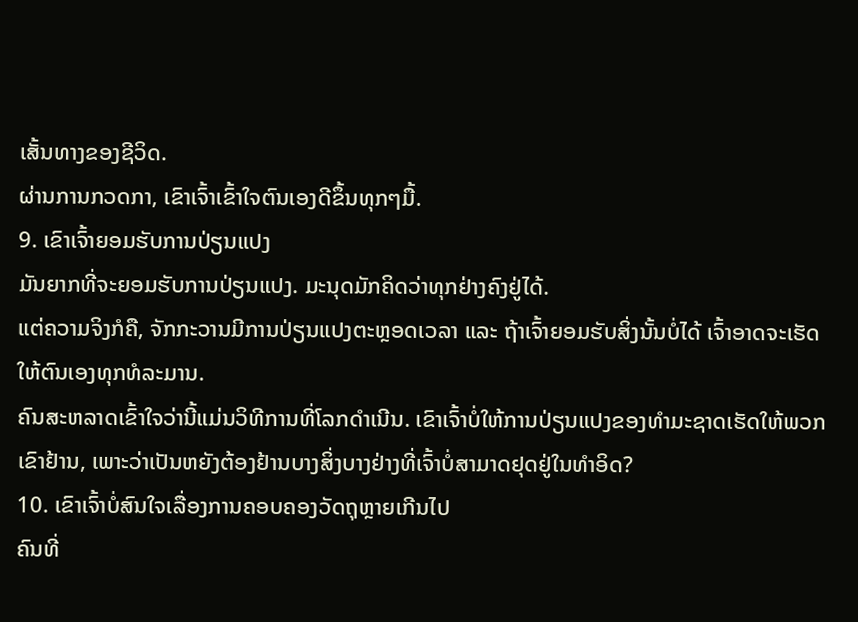ເສັ້ນທາງຂອງຊີວິດ.
ຜ່ານການກວດກາ, ເຂົາເຈົ້າເຂົ້າໃຈຕົນເອງດີຂຶ້ນທຸກໆມື້.
9. ເຂົາເຈົ້າຍອມຮັບການປ່ຽນແປງ
ມັນຍາກທີ່ຈະຍອມຮັບການປ່ຽນແປງ. ມະນຸດມັກຄິດວ່າທຸກຢ່າງຄົງຢູ່ໄດ້.
ແຕ່ຄວາມຈິງກໍຄື, ຈັກກະວານມີການປ່ຽນແປງຕະຫຼອດເວລາ ແລະ ຖ້າເຈົ້າຍອມຮັບສິ່ງນັ້ນບໍ່ໄດ້ ເຈົ້າອາດຈະເຮັດໃຫ້ຕົນເອງທຸກທໍລະມານ.
ຄົນສະຫລາດເຂົ້າໃຈວ່ານີ້ແມ່ນວິທີການທີ່ໂລກດໍາເນີນ. ເຂົາເຈົ້າບໍ່ໃຫ້ການປ່ຽນແປງຂອງທໍາມະຊາດເຮັດໃຫ້ພວກເຂົາຢ້ານ, ເພາະວ່າເປັນຫຍັງຕ້ອງຢ້ານບາງສິ່ງບາງຢ່າງທີ່ເຈົ້າບໍ່ສາມາດຢຸດຢູ່ໃນທໍາອິດ?
10. ເຂົາເຈົ້າບໍ່ສົນໃຈເລື່ອງການຄອບຄອງວັດຖຸຫຼາຍເກີນໄປ
ຄົນທີ່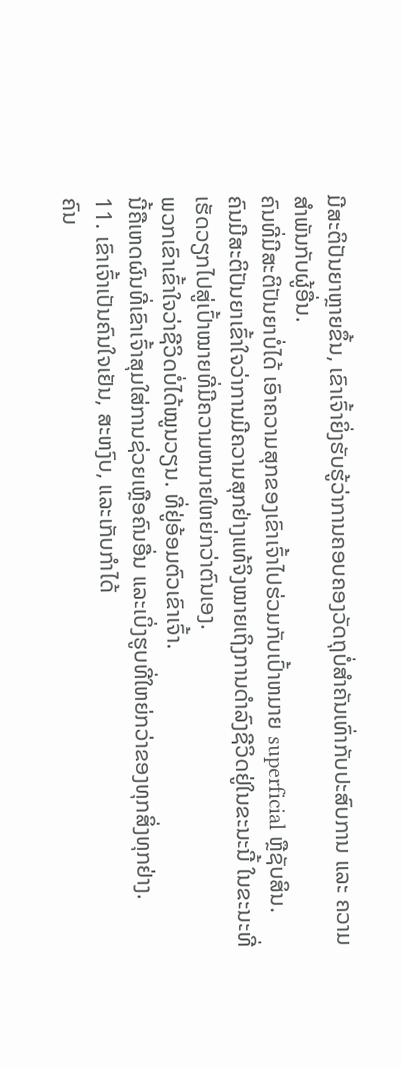ມີສະຕິປັນຍາຫຼາຍຂຶ້ນ, ເຂົາເຈົ້າຍິ່ງຮັບຮູ້ວ່າການຄອບຄອງວັດຖຸບໍ່ສຳຄັນເທົ່າກັບປະສົບການ ແລະ ຄວາມສຳພັນກັບຜູ້ອື່ນ.
ຄົນທີ່ມີສະຕິປັນຍາບໍ່ໄດ້ ເອົາຄວາມສຸກຂອງເຂົາເຈົ້າໄປຮ່ວມກັບເປົ້າຫມາຍ superficial ຫຼືຊັບສິນ.
ຄົນມີສະຕິປັນຍາເຂົ້າໃຈວ່າການມີຄວາມສຸກຢ່າງແທ້ຈິງໝາຍເຖິງການດໍາລົງຊີວິດຢູ່ໃນຂະນະນີ້ ໃນຂະນະທີ່ເຮັດວຽກໄປສູ່ເປົ້າໝາຍທີ່ມີຄວາມຫມາຍໃຫຍ່ກວ່າຕົນເອງ.
ພວກເຂົາເຂົ້າໃຈວ່າຊີວິດບໍ່ໄດ້ໝູນວຽນ. ທີ່ຢູ່ອ້ອມຕົວເຂົາເຈົ້າ.
ນີ້ຄືເຫດຜົນທີ່ເຂົາເຈົ້າສຸມໃສ່ການຊ່ວຍເຫຼືອຄົນອື່ນ ແລະເບິ່ງຮູບທີ່ໃຫຍ່ກວ່າຂອງທຸກສິ່ງທຸກຢ່າງ.
11. ເຂົາເຈົ້າເປັນຄົນໃຈເຢັນ, ສະຫງົບ, ແລະເກັບກໍາໄດ້
ຄົນ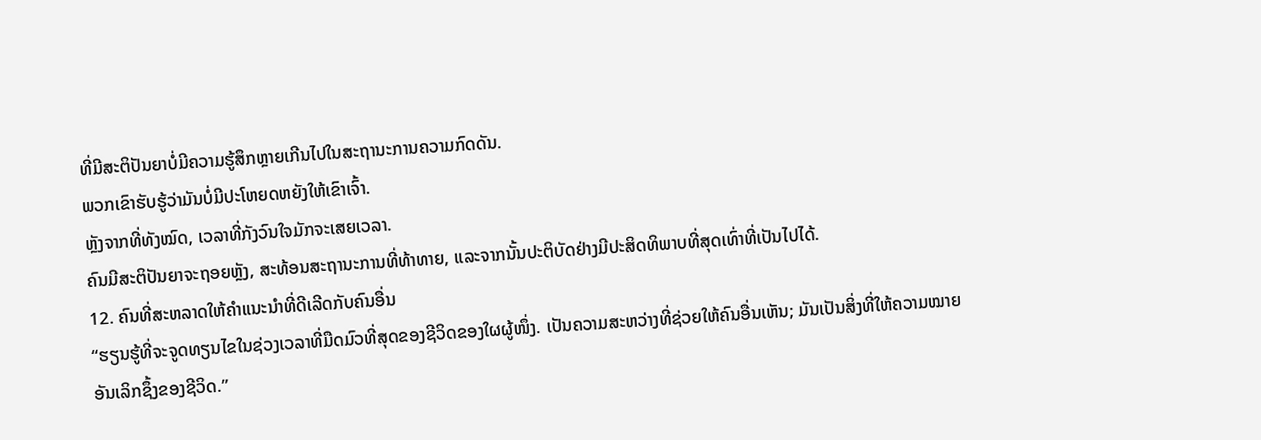ທີ່ມີສະຕິປັນຍາບໍ່ມີຄວາມຮູ້ສຶກຫຼາຍເກີນໄປໃນສະຖານະການຄວາມກົດດັນ.
ພວກເຂົາຮັບຮູ້ວ່າມັນບໍ່ມີປະໂຫຍດຫຍັງໃຫ້ເຂົາເຈົ້າ.
ຫຼັງຈາກທີ່ທັງໝົດ, ເວລາທີ່ກັງວົນໃຈມັກຈະເສຍເວລາ.
ຄົນມີສະຕິປັນຍາຈະຖອຍຫຼັງ, ສະທ້ອນສະຖານະການທີ່ທ້າທາຍ, ແລະຈາກນັ້ນປະຕິບັດຢ່າງມີປະສິດທິພາບທີ່ສຸດເທົ່າທີ່ເປັນໄປໄດ້.
12. ຄົນທີ່ສະຫລາດໃຫ້ຄໍາແນະນໍາທີ່ດີເລີດກັບຄົນອື່ນ
“ຮຽນຮູ້ທີ່ຈະຈູດທຽນໄຂໃນຊ່ວງເວລາທີ່ມືດມົວທີ່ສຸດຂອງຊີວິດຂອງໃຜຜູ້ໜຶ່ງ. ເປັນຄວາມສະຫວ່າງທີ່ຊ່ວຍໃຫ້ຄົນອື່ນເຫັນ; ມັນເປັນສິ່ງທີ່ໃຫ້ຄວາມໝາຍອັນເລິກຊຶ້ງຂອງຊີວິດ.”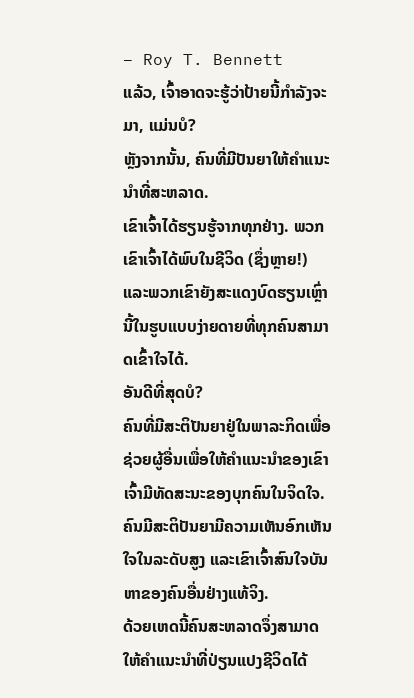– Roy T. Bennett
ແລ້ວ, ເຈົ້າອາດຈະຮູ້ວ່າປ້າຍນີ້ກຳລັງຈະມາ, ແມ່ນບໍ?
ຫຼັງຈາກນັ້ນ, ຄົນທີ່ມີປັນຍາໃຫ້ຄຳແນະນຳທີ່ສະຫລາດ.
ເຂົາເຈົ້າໄດ້ຮຽນຮູ້ຈາກທຸກຢ່າງ. ພວກເຂົາເຈົ້າໄດ້ພົບໃນຊີວິດ (ຊຶ່ງຫຼາຍ!) ແລະພວກເຂົາຍັງສະແດງບົດຮຽນເຫຼົ່ານີ້ໃນຮູບແບບງ່າຍດາຍທີ່ທຸກຄົນສາມາດເຂົ້າໃຈໄດ້.
ອັນດີທີ່ສຸດບໍ?
ຄົນທີ່ມີສະຕິປັນຍາຢູ່ໃນພາລະກິດເພື່ອຊ່ວຍຜູ້ອື່ນເພື່ອໃຫ້ຄໍາແນະນໍາຂອງເຂົາເຈົ້າມີທັດສະນະຂອງບຸກຄົນໃນຈິດໃຈ.
ຄົນມີສະຕິປັນຍາມີຄວາມເຫັນອົກເຫັນໃຈໃນລະດັບສູງ ແລະເຂົາເຈົ້າສົນໃຈບັນຫາຂອງຄົນອື່ນຢ່າງແທ້ຈິງ.
ດ້ວຍເຫດນີ້ຄົນສະຫລາດຈຶ່ງສາມາດໃຫ້ຄຳແນະນຳທີ່ປ່ຽນແປງຊີວິດໄດ້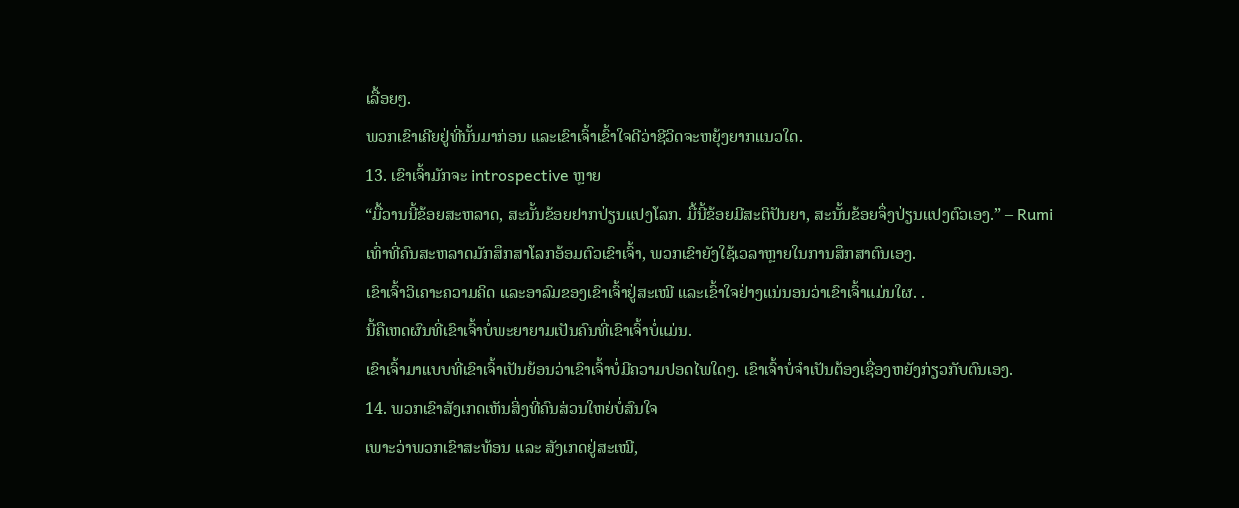ເລື້ອຍໆ.
ພວກເຂົາເຄີຍຢູ່ທີ່ນັ້ນມາກ່ອນ ແລະເຂົາເຈົ້າເຂົ້າໃຈດີວ່າຊີວິດຈະຫຍຸ້ງຍາກແນວໃດ.
13. ເຂົາເຈົ້າມັກຈະ introspective ຫຼາຍ
“ມື້ວານນີ້ຂ້ອຍສະຫລາດ, ສະນັ້ນຂ້ອຍຢາກປ່ຽນແປງໂລກ. ມື້ນີ້ຂ້ອຍມີສະຕິປັນຍາ, ສະນັ້ນຂ້ອຍຈຶ່ງປ່ຽນແປງຕົວເອງ.” – Rumi
ເທົ່າທີ່ຄົນສະຫລາດມັກສຶກສາໂລກອ້ອມຕົວເຂົາເຈົ້າ, ພວກເຂົາຍັງໃຊ້ເວລາຫຼາຍໃນການສຶກສາຕົນເອງ.
ເຂົາເຈົ້າວິເຄາະຄວາມຄິດ ແລະອາລົມຂອງເຂົາເຈົ້າຢູ່ສະເໝີ ແລະເຂົ້າໃຈຢ່າງແນ່ນອນວ່າເຂົາເຈົ້າແມ່ນໃຜ. .
ນີ້ຄືເຫດຜົນທີ່ເຂົາເຈົ້າບໍ່ພະຍາຍາມເປັນຄົນທີ່ເຂົາເຈົ້າບໍ່ແມ່ນ.
ເຂົາເຈົ້າມາແບບທີ່ເຂົາເຈົ້າເປັນຍ້ອນວ່າເຂົາເຈົ້າບໍ່ມີຄວາມປອດໄພໃດໆ. ເຂົາເຈົ້າບໍ່ຈໍາເປັນຕ້ອງເຊື່ອງຫຍັງກ່ຽວກັບຕົນເອງ.
14. ພວກເຂົາສັງເກດເຫັນສິ່ງທີ່ຄົນສ່ວນໃຫຍ່ບໍ່ສົນໃຈ
ເພາະວ່າພວກເຂົາສະທ້ອນ ແລະ ສັງເກດຢູ່ສະເໝີ,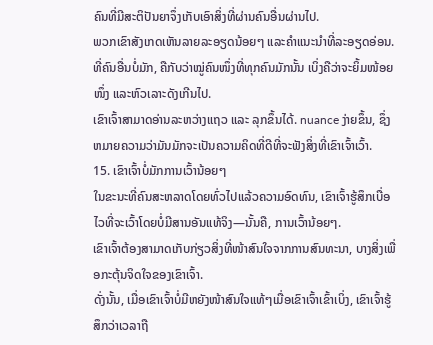ຄົນທີ່ມີສະຕິປັນຍາຈຶ່ງເກັບເອົາສິ່ງທີ່ຜ່ານຄົນອື່ນຜ່ານໄປ.
ພວກເຂົາສັງເກດເຫັນລາຍລະອຽດນ້ອຍໆ ແລະຄຳແນະນຳທີ່ລະອຽດອ່ອນ. ທີ່ຄົນອື່ນບໍ່ມັກ, ຄືກັບວ່າໝູ່ຄົນໜຶ່ງທີ່ທຸກຄົນມັກນັ້ນ ເບິ່ງຄືວ່າຈະຍິ້ມໜ້ອຍໜຶ່ງ ແລະຫົວເລາະດັງເກີນໄປ.
ເຂົາເຈົ້າສາມາດອ່ານລະຫວ່າງແຖວ ແລະ ລຸກຂຶ້ນໄດ້. nuance ງ່າຍຂຶ້ນ, ຊຶ່ງຫມາຍຄວາມວ່າມັນມັກຈະເປັນຄວາມຄິດທີ່ດີທີ່ຈະຟັງສິ່ງທີ່ເຂົາເຈົ້າເວົ້າ.
15. ເຂົາເຈົ້າບໍ່ມັກການເວົ້ານ້ອຍໆ
ໃນຂະນະທີ່ຄົນສະຫລາດໂດຍທົ່ວໄປແລ້ວຄວາມອົດທົນ, ເຂົາເຈົ້າຮູ້ສຶກເບື່ອໄວທີ່ຈະເວົ້າໂດຍບໍ່ມີສານອັນແທ້ຈິງ—ນັ້ນຄື, ການເວົ້ານ້ອຍໆ.
ເຂົາເຈົ້າຕ້ອງສາມາດເກັບກ່ຽວສິ່ງທີ່ໜ້າສົນໃຈຈາກການສົນທະນາ, ບາງສິ່ງເພື່ອກະຕຸ້ນຈິດໃຈຂອງເຂົາເຈົ້າ.
ດັ່ງນັ້ນ, ເມື່ອເຂົາເຈົ້າບໍ່ມີຫຍັງໜ້າສົນໃຈແທ້ໆເມື່ອເຂົາເຈົ້າເຂົ້າເບິ່ງ, ເຂົາເຈົ້າຮູ້ສຶກວ່າເວລາຖື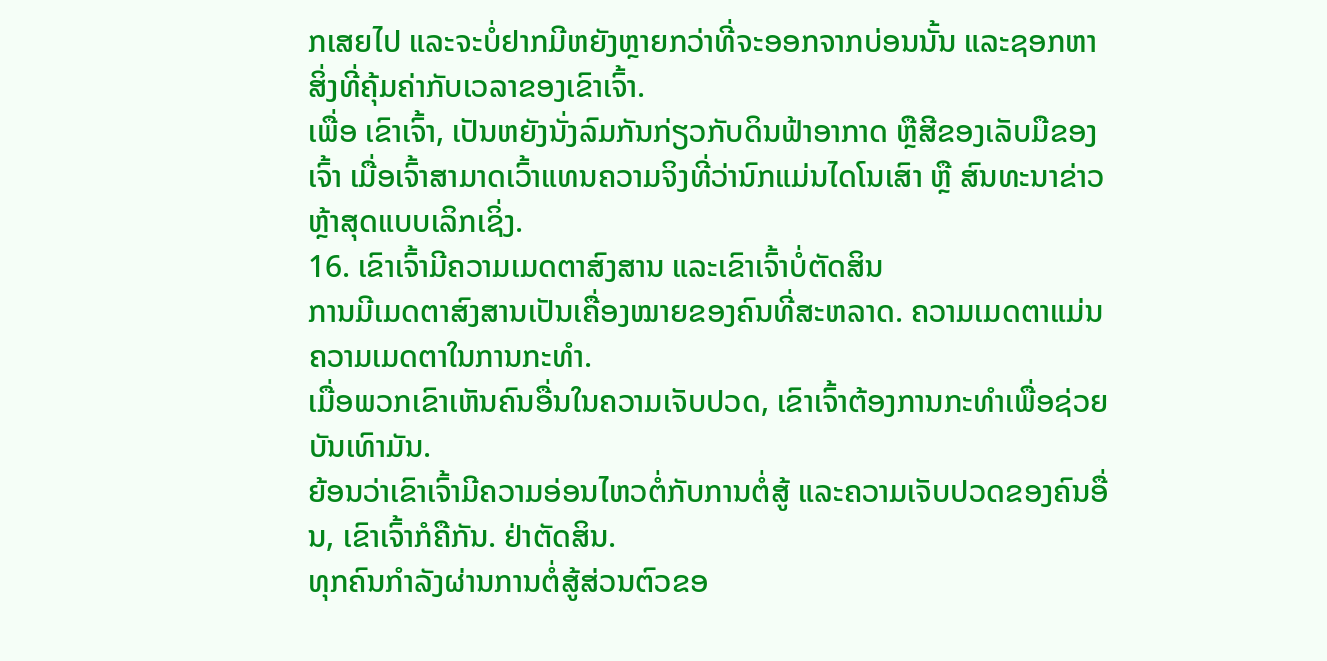ກເສຍໄປ ແລະຈະບໍ່ຢາກມີຫຍັງຫຼາຍກວ່າທີ່ຈະອອກຈາກບ່ອນນັ້ນ ແລະຊອກຫາສິ່ງທີ່ຄຸ້ມຄ່າກັບເວລາຂອງເຂົາເຈົ້າ.
ເພື່ອ ເຂົາເຈົ້າ, ເປັນຫຍັງນັ່ງລົມກັນກ່ຽວກັບດິນຟ້າອາກາດ ຫຼືສີຂອງເລັບມືຂອງເຈົ້າ ເມື່ອເຈົ້າສາມາດເວົ້າແທນຄວາມຈິງທີ່ວ່ານົກແມ່ນໄດໂນເສົາ ຫຼື ສົນທະນາຂ່າວຫຼ້າສຸດແບບເລິກເຊິ່ງ.
16. ເຂົາເຈົ້າມີຄວາມເມດຕາສົງສານ ແລະເຂົາເຈົ້າບໍ່ຕັດສິນ
ການມີເມດຕາສົງສານເປັນເຄື່ອງໝາຍຂອງຄົນທີ່ສະຫລາດ. ຄວາມເມດຕາແມ່ນຄວາມເມດຕາໃນການກະທຳ.
ເມື່ອພວກເຂົາເຫັນຄົນອື່ນໃນຄວາມເຈັບປວດ, ເຂົາເຈົ້າຕ້ອງການກະທຳເພື່ອຊ່ວຍບັນເທົາມັນ.
ຍ້ອນວ່າເຂົາເຈົ້າມີຄວາມອ່ອນໄຫວຕໍ່ກັບການຕໍ່ສູ້ ແລະຄວາມເຈັບປວດຂອງຄົນອື່ນ, ເຂົາເຈົ້າກໍຄືກັນ. ຢ່າຕັດສິນ.
ທຸກຄົນກຳລັງຜ່ານການຕໍ່ສູ້ສ່ວນຕົວຂອ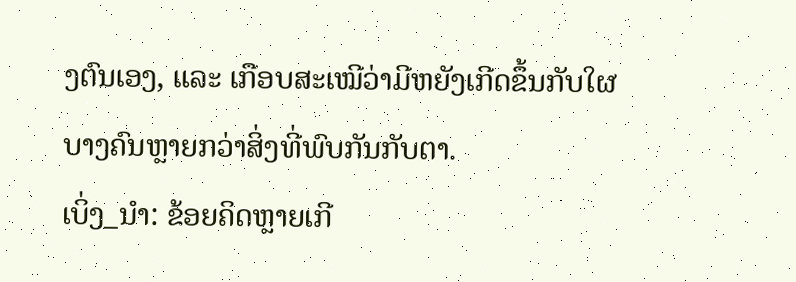ງຕົນເອງ, ແລະ ເກືອບສະເໝີວ່າມີຫຍັງເກີດຂຶ້ນກັບໃຜບາງຄົນຫຼາຍກວ່າສິ່ງທີ່ພົບກັນກັບຕາ.
ເບິ່ງ_ນຳ: ຂ້ອຍຄິດຫຼາຍເກີ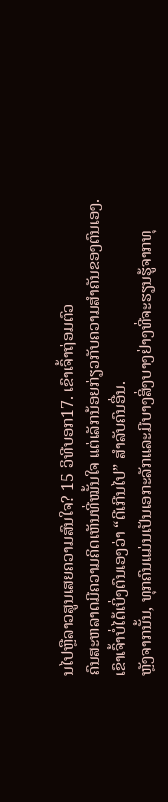ນໄປຫຼືລາວສູນເສຍຄວາມສົນໃຈ? 15 ວິທີບອກ17. ເຂົາເຈົ້າຖ່ອມຕົວ
ຄົນສະຫລາດມີຄວາມຄິດເຫັນທີ່ໝັ້ນໃຈ ແຕ່ເລັກນ້ອຍກ່ຽວກັບຄວາມສຳຄັນຂອງຕົນເອງ.
ເຂົາເຈົ້າບໍ່ໄດ້ເບິ່ງຕົນເອງວ່າ “ດີເກີນໄປ” ສໍາລັບຄົນອື່ນ.
ຫຼັງຈາກນັ້ນ, ທຸກຄົນແມ່ນເປັນເອກະລັກແລະມີບາງສິ່ງບາງຢ່າງທີ່ຈະຮຽນຮູ້ຈາກທຸ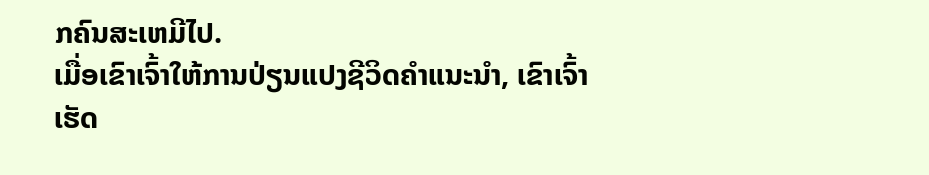ກຄົນສະເຫມີໄປ.
ເມື່ອເຂົາເຈົ້າໃຫ້ການປ່ຽນແປງຊີວິດຄຳແນະນຳ, ເຂົາເຈົ້າເຮັດ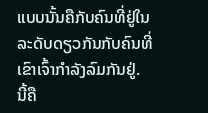ແບບນັ້ນຄືກັບຄົນທີ່ຢູ່ໃນລະດັບດຽວກັນກັບຄົນທີ່ເຂົາເຈົ້າກຳລັງລົມກັນຢູ່.
ນີ້ຄື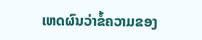ເຫດຜົນວ່າຂໍ້ຄວາມຂອງ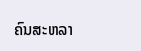ຄົນສະຫລາ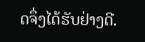ດຈຶ່ງໄດ້ຮັບຢ່າງດີ.